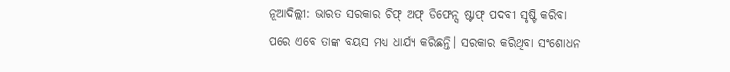ନୂଆଦିଲ୍ଲୀ: ଭାରତ ସରକାର ଚିଫ୍ ଅଫ୍ ଡିଫେନ୍ସ ଷ୍ଟାଫ୍ ପଦବୀ ସୃଷ୍ଟି କରିବା ପରେ ଏବେ ତାଙ୍କ ବୟସ ମଧ୍ୟ ଧାର୍ଯ୍ୟ କରିଛନ୍ତି। ସରକାର କରିଥିବା ସଂଶୋଧନ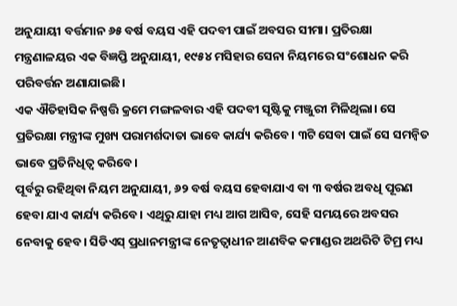ଅନୁଯାୟୀ ବର୍ତ୍ତମାନ ୬୫ ବର୍ଷ ବୟସ ଏହି ପଦବୀ ପାଇଁ ଅବସର ସୀମା। ପ୍ରତିରକ୍ଷା ମନ୍ତ୍ରଣାଳୟର ଏକ ବିଜ୍ଞପ୍ତି ଅନୁଯାୟୀ, ୧୯୫୪ ମସିହାର ସେନା ନିୟମରେ ସଂଶୋଧନ କରି ପରିବର୍ତ୍ତନ ଅଣାଯାଇଛି।
ଏକ ଐତିହାସିକ ନିଷ୍ପତ୍ତି କ୍ରମେ ମଙ୍ଗଳବାର ଏହି ପଦବୀ ସୃଷ୍ଟିକୁ ମଞ୍ଜୁରୀ ମିଳିଥିଲା। ସେ ପ୍ରତିରକ୍ଷା ମନ୍ତ୍ରୀଙ୍କ ମୁଖ୍ୟ ପରାମର୍ଶଦାତା ଭାବେ କାର୍ଯ୍ୟ କରିବେ। ୩ଟି ସେବା ପାଇଁ ସେ ସମନ୍ୱିତ ଭାବେ ପ୍ରତିନିଧିତ୍ୱ କରିବେ।
ପୂର୍ବରୁ ରହିଥିବା ନିୟମ ଅନୁଯାୟୀ, ୬୨ ବର୍ଷ ବୟସ ହେବାଯାଏ ବା ୩ ବର୍ଷର ଅବଧି ପୂରଣ ହେବା ଯାଏ କାର୍ଯ୍ୟ କରିବେ। ଏଥିରୁ ଯାହା ମଧ୍ୟ ଆଗ ଆସିବ, ସେହି ସମୟରେ ଅବସର ନେବାକୁ ହେବ। ସିଡିଏସ୍ ପ୍ରଧାନମନ୍ତ୍ରୀଙ୍କ ନେତୃତ୍ୱାଧୀନ ଆଣବିକ କମାଣ୍ଡର ଅଥରିଟି ଟିମ୍ର ମଧ୍ୟ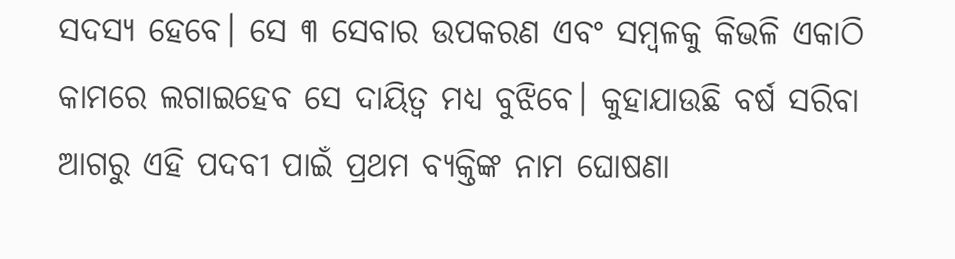ସଦସ୍ୟ ହେବେ। ସେ ୩ ସେବାର ଉପକରଣ ଏବଂ ସମ୍ବଳକୁ କିଭଳି ଏକାଠି କାମରେ ଲଗାଇହେବ ସେ ଦାୟିତ୍ୱ ମଧ୍ୟ ବୁଝିବେ। କୁହାଯାଉଛି ବର୍ଷ ସରିବା ଆଗରୁ ଏହି ପଦବୀ ପାଇଁ ପ୍ରଥମ ବ୍ୟକ୍ତିଙ୍କ ନାମ ଘୋଷଣା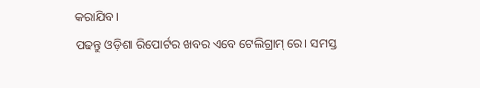କରାଯିବ।
ପଢନ୍ତୁ ଓଡ଼ିଶା ରିପୋର୍ଟର ଖବର ଏବେ ଟେଲିଗ୍ରାମ୍ ରେ। ସମସ୍ତ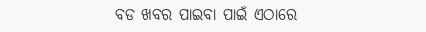ବଡ ଖବର ପାଇବା ପାଇଁ ଏଠାରେ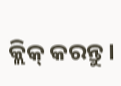କ୍ଲିକ୍ କରନ୍ତୁ।